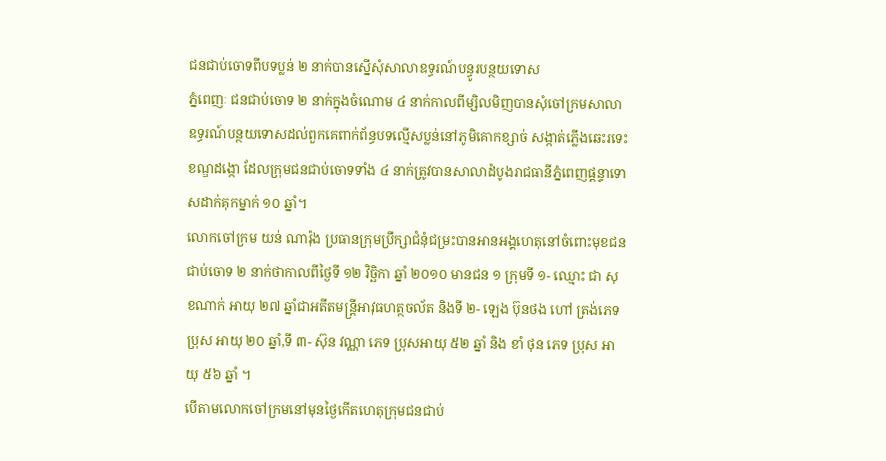ជនជាប់ចោទពីបទប្លន់ ២ នាក់បានស្នើសុំសាលាឧទ្ធរណ៍បន្ធូរបន្ថយទោស
ភ្នំពេញៈ ជនជាប់ចោទ ២ នាក់ក្នុងចំណោម ៤ នាក់កាលពីម្សិលមិញបានសុំចៅក្រមសាលាឧទ្ធរណ៍បន្ថយទោសដល់ពួកគេពាក់ព័ន្ធបទល្មើសប្លន់នៅភូមិគោកខ្សាច់ សង្កាត់ភ្លើងឆេះរទេះ ខណ្ឌដង្កោ ដែលក្រុមជនជាប់ចោទទាំង ៤ នាក់ត្រូវបានសាលាដំបូងរាជធានីភ្នំពេញផ្តន្ទាទោសដាក់គុកម្នាក់ ១០ ឆ្នាំ។
លោកចៅក្រម យន់ ណារ៉ុង ប្រធានក្រុមប្រឹក្សាជំនុំជម្រះបានអានអង្គហេតុនៅចំពោះមុខជនជាប់ចោទ ២ នាក់ថាកាលពីថ្ងៃទី ១២ វិច្ឆិកា ឆ្នាំ ២០១០ មានជន ១ ក្រុមទី ១- ឈ្មោះ ជា សុខណាក់ អាយុ ២៧ ឆ្នាំជាអតីតមន្ត្រីអាវុធហត្ថចល័ត និងទី ២- ឡេង ប៊ុនថង ហៅ ត្រង់ភេទប្រុស អាយុ ២០ ឆ្នាំ,ទី ៣- ស៊ុន វណ្ណា ភេទ ប្រុសអាយុ ៥២ ឆ្នាំ និង ខាំ ថុន ភេទ ប្រុស អាយុ ៥៦ ឆ្នាំ ។
បើតាមលោកចៅក្រមនៅមុនថ្ងៃកើតហេតុក្រុមជនជាប់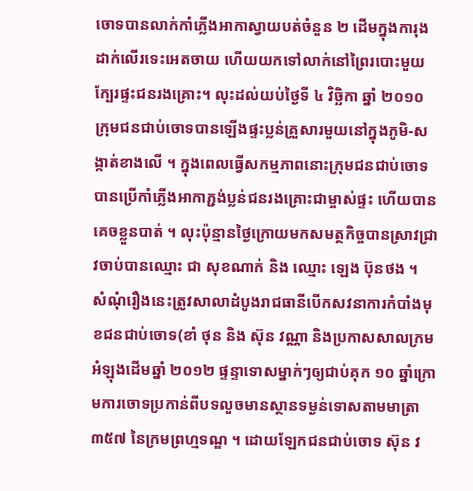ចោទបានលាក់កាំភ្លើងអាកាស្វាយបត់ចំនួន ២ ដើមក្នុងការុងដាក់លើរទេះអេតចាយ ហើយយកទៅលាក់នៅព្រៃរបោះមួយក្បែរផ្ទះជនរងគ្រោះ។ លុះដល់យប់ថ្ងៃទី ៤ វិច្ឆិកា ឆ្នាំ ២០១០ ក្រុមជនជាប់ចោទបានឡើងផ្ទះប្លន់គ្រួសារមួយនៅក្នុងភូមិ-សង្កាត់ខាងលើ ។ ក្នុងពេលធ្វើសកម្មភាពនោះក្រុមជនជាប់ចោទបានប្រើកាំភ្លើងអាកាភ្ជង់ប្លន់ជនរងគ្រោះជាម្ចាស់ផ្ទះ ហើយបានគេចខ្លួនបាត់ ។ លុះប៉ុន្មានថ្ងៃក្រោយមកសមត្ថកិច្ចបានស្រាវជ្រាវចាប់បានឈ្មោះ ជា សុខណាក់ និង ឈ្មោះ ឡេង ប៊ុនថង ។
សំណុំរឿងនេះត្រូវសាលាដំបូងរាជធានីបើកសវនាការកំបាំងមុខជនជាប់ចោទ(ខាំ ថុន និង ស៊ុន វណ្ណា និងប្រកាសសាលក្រមអំឡុងដើមឆ្នាំ ២០១២ ផ្ទន្ទាទោសម្នាក់ៗឲ្យជាប់គុក ១០ ឆ្នាំក្រោមការចោទប្រកាន់ពីបទលួចមានស្ថានទម្ងន់ទោសតាមមាត្រា ៣៥៧ នៃក្រមព្រហ្មទណ្ឌ ។ ដោយឡែកជនជាប់ចោទ ស៊ុន វ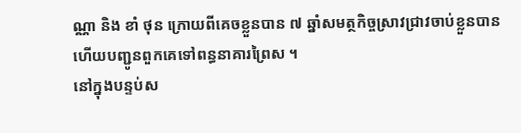ណ្ណា និង ខាំ ថុន ក្រោយពីគេចខ្លួនបាន ៧ ឆ្នាំសមត្ថកិច្ចស្រាវជ្រាវចាប់ខ្លួនបានហើយបញ្ជូនពួកគេទៅពន្ធនាគារព្រៃស ។
នៅក្នុងបន្ទប់ស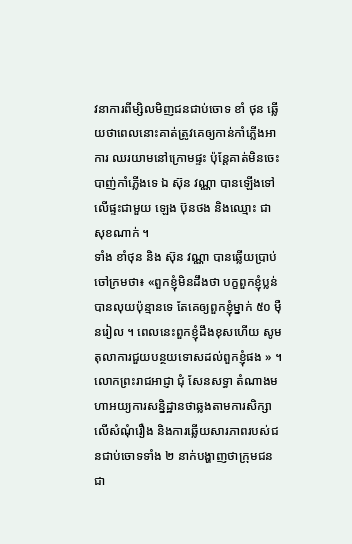វនាការពីម្សិលមិញជនជាប់ចោទ ខាំ ថុន ឆ្លើយថាពេលនោះគាត់ត្រូវគេឲ្យកាន់កាំភ្លើងអាការ ឈរយាមនៅក្រោមផ្ទះ ប៉ុន្តែគាត់មិនចេះបាញ់កាំភ្លើងទេ ឯ ស៊ុន វណ្ណា បានឡើងទៅលើផ្ទះជាមួយ ឡេង ប៊ុនថង និងឈ្មោះ ជា សុខណាក់ ។
ទាំង ខាំថុន និង ស៊ុន វណ្ណា បានឆ្លើយប្រាប់ចៅក្រមថា៖ «ពួកខ្ញុំមិនដឹងថា បក្ខពួកខ្ញុំប្លន់បានលុយប៉ុន្មានទេ តែគេឲ្យពួកខ្ញុំម្នាក់ ៥០ ម៉ឺនរៀល ។ ពេលនេះពួកខ្ញុំដឹងខុសហើយ សូមតុលាការជួយបន្ថយទោសដល់ពួកខ្ញុំផង » ។
លោកព្រះរាជអាជ្ញា ជុំ សែនសទ្ធា តំណាងមហាអយ្យការសន្និដ្ឋានថាឆ្លងតាមការសិក្សាលើសំណុំរឿង និងការឆ្លើយសារភាពរបស់ជនជាប់ចោទទាំង ២ នាក់បង្ហាញថាក្រុមជនជា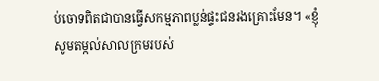ប់ចោទពិតជាបានធ្វើសកម្មភាពប្លន់ផ្ទះជនរងគ្រោះមែន។ «ខ្ញុំសូមតម្កល់សាលក្រមរបស់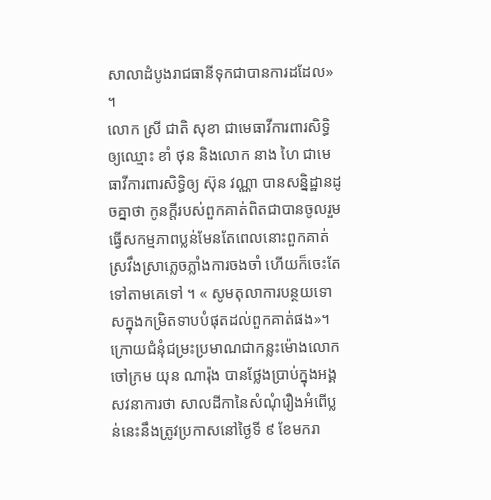សាលាដំបូងរាជធានីទុកជាបានការដដែល» ។
លោក ស្រី ជាតិ សុខា ជាមេធាវីការពារសិទ្ធិឲ្យឈ្មោះ ខាំ ថុន និងលោក នាង ហៃ ជាមេធាវីការពារសិទ្ធិឲ្យ ស៊ុន វណ្ណា បានសន្និដ្ឋានដូចគ្នាថា កូនក្តីរបស់ពួកគាត់ពិតជាបានចូលរួមធ្វើសកម្មភាពប្លន់មែនតែពេលនោះពួកគាត់ស្រវឹងស្រាភ្លេចភ្លាំងការចងចាំ ហើយក៏ចេះតែទៅតាមគេទៅ ។ « សូមតុលាការបន្ថយទោសក្នុងកម្រិតទាបបំផុតដល់ពួកគាត់ផង»។
ក្រោយជំនុំជម្រះប្រមាណជាកន្លះម៉ោងលោក ចៅក្រម យុន ណារ៉ុង បានថ្លែងប្រាប់ក្នុងអង្គសវនាការថា សាលដីកានៃសំណុំរឿងអំពើប្លន់នេះនឹងត្រូវប្រកាសនៅថ្ងៃទី ៩ ខែមករា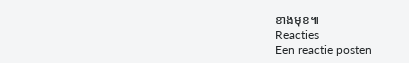ខាងមុខ៕
Reacties
Een reactie posten